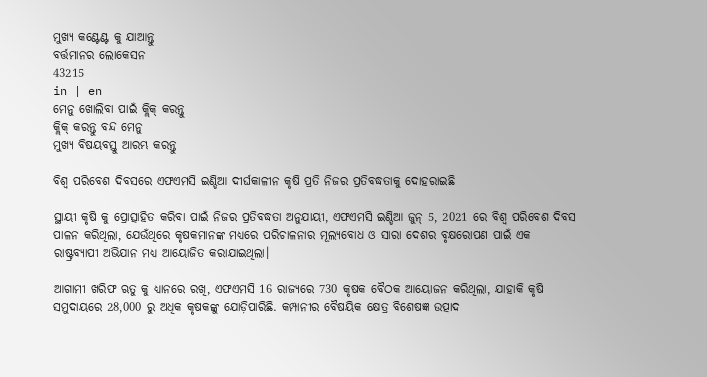ମୁଖ୍ୟ କଣ୍ଟେଣ୍ଟ କୁ ଯାଆନ୍ତୁ
ବର୍ତ୍ତମାନର ଲୋକେସନ
43215
in | en
ମେନୁ ଖୋଲିବା ପାଇଁ କ୍ଲିକ୍ କରନ୍ତୁ
କ୍ଲିକ୍ କରନ୍ତୁ ବନ୍ଦ ମେନୁ
ମୁଖ୍ୟ ବିଷୟବସ୍ତୁ ଆରମ୍ଭ କରନ୍ତୁ

ବିଶ୍ଵ ପରିବେଶ ଦିବସରେ ଏଫଏମସି ଇଣ୍ଡିଆ ଦୀର୍ଘକାଳୀନ କୃଷି ପ୍ରତି ନିଜର ପ୍ରତିବଦ୍ଧତାକୁ ଦୋହରାଇଛି

ସ୍ଥାୟୀ କୃଷି କୁ ପ୍ରୋତ୍ସାହିତ କରିବା ପାଇଁ ନିଜର ପ୍ରତିବଦ୍ଧତା ଅନୁଯାୟୀ, ଏଫଏମସି ଇଣ୍ଡିଆ ଜୁନ୍ 5, 2021 ରେ ବିଶ୍ୱ ପରିବେଶ ଦିବସ ପାଳନ କରିଥିଲା, ଯେଉଁଥିରେ କୃଷକମାନଙ୍କ ମଧ୍ୟରେ ପରିଚାଳନାର ମୂଲ୍ୟବୋଧ ଓ ସାରା ଦେଶର ବୃକ୍ଷରୋପଣ ପାଇଁ ଏକ ରାଷ୍ଟ୍ରବ୍ୟାପୀ ଅଭିଯାନ ମଧ୍ୟ ଆୟୋଜିତ କରାଯାଇଥିଲା।

ଆଗାମୀ ଖରିଫ ଋତୁ କୁ ଧ୍ୟାନରେ ରଖି, ଏଫଏମସି 16 ରାଜ୍ୟରେ 730 କୃଷକ ବୈଠକ ଆୟୋଜନ କରିଥିଲା, ଯାହାକି କୃଷି ସମୁଦାୟରେ 28,000 ରୁ ଅଧିକ କୃଷକଙ୍କୁ ଯୋଡ଼ିପାରିଛି. କମ୍ପାନୀର ବୈଷୟିକ କ୍ଷେତ୍ର ବିଶେଷଜ୍ଞ ଉତ୍ପାଦ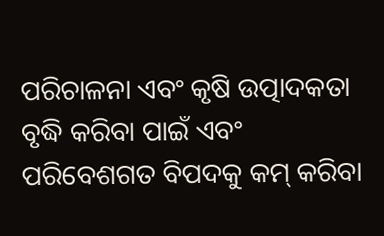ପରିଚାଳନା ଏବଂ କୃଷି ଉତ୍ପାଦକତା ବୃଦ୍ଧି କରିବା ପାଇଁ ଏବଂ ପରିବେଶଗତ ବିପଦକୁ କମ୍‍ କରିବା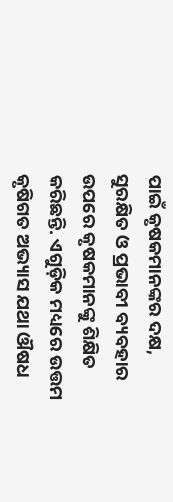ପାଇଁ କୃଷକମାନଙ୍କର ଦକ୍ଷ, ସୁରକ୍ଷିତ ଓ ପ୍ରଭାବୀ ବ୍ୟବହାର ଉପରେ କୃଷକମାନଙ୍କୁ ଶିକ୍ଷିତ କରିଛନ୍ତି. ଏଗୁଡ଼ିକ ମଧ୍ୟରେ ଉତ୍ତମ କୃଷିଗତ ଅଭ୍ୟାସ ଯଥା ଔଷଧ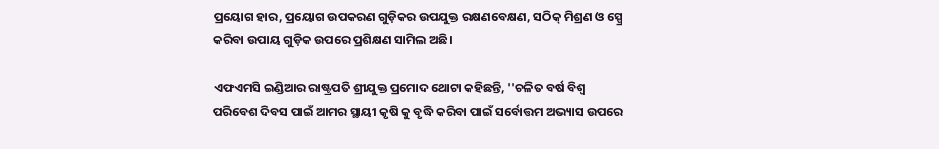ପ୍ରୟୋଗ ହାର, ପ୍ରୟୋଗ ଉପକରଣ ଗୁଡ଼ିକର ଉପଯୁକ୍ତ ରକ୍ଷଣବେକ୍ଷଣ, ସଠିକ୍ ମିଶ୍ରଣ ଓ ସ୍ପ୍ରେ କରିବା ଉପାୟ ଗୁଡ଼ିକ ଉପରେ ପ୍ରଶିକ୍ଷଣ ସାମିଲ ଅଛି।

ଏଫଏମସି ଇଣ୍ଡିଆର ରାଷ୍ଟ୍ରପତି ଶ୍ରୀଯୁକ୍ତ ପ୍ରମୋଦ ଥୋଟା କହିଛନ୍ତି, ''ଚଳିତ ବର୍ଷ ବିଶ୍ୱ ପରିବେଶ ଦିବସ ପାଇଁ ଆମର ସ୍ଥାୟୀ କୃଷି କୁ ବୃଦ୍ଧି କରିବା ପାଇଁ ସର୍ବୋତ୍ତମ ଅଭ୍ୟାସ ଉପରେ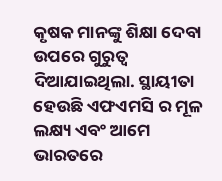କୃଷକ ମାନଙ୍କୁ ଶିକ୍ଷା ଦେବା ଉପରେ ଗୁରୁତ୍ୱ ଦିଆଯାଇଥିଲା. ସ୍ଥାୟୀତା ହେଉଛି ଏଫଏମସି ର ମୂଳ ଲକ୍ଷ୍ୟ ଏବଂ ଆମେ ଭାରତରେ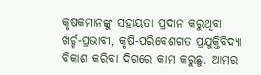କୃଷକମାନଙ୍କୁ ସହାୟତା ପ୍ରଦାନ କରୁଥିବା ଖର୍ଚ୍ଚ-ପ୍ରଭାବୀ, କୃଷି-ପରିବେଶଗତ ପ୍ରଯୁକ୍ତିବିଦ୍ୟା ବିକାଶ କରିବା ଦିଗରେ କାମ କରୁଛୁ. ଆମର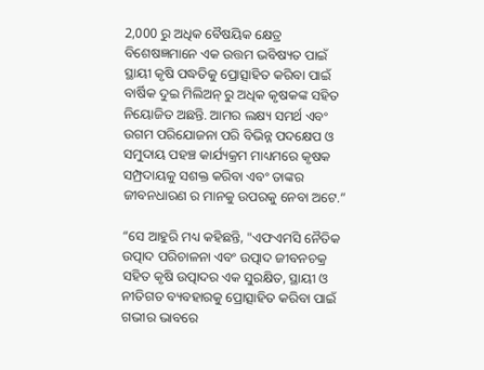2,000 ରୁ ଅଧିକ ବୈଷୟିକ କ୍ଷେତ୍ର ବିଶେଷଜ୍ଞମାନେ ଏକ ଉତ୍ତମ ଭବିଷ୍ୟତ ପାଇଁ ସ୍ଥାୟୀ କୃଷି ପଦ୍ଧତିକୁ ପ୍ରୋତ୍ସାହିତ କରିବା ପାଇଁ ବାର୍ଷିକ ଦୁଇ ମିଲିଅନ୍ ରୁ ଅଧିକ କୃଷକଙ୍କ ସହିତ ନିୟୋଜିତ ଅଛନ୍ତି. ଆମର ଲକ୍ଷ୍ୟ ସମର୍ଥ ଏବଂ ଉଗମ ପରିଯୋଜନା ପରି ବିଭିନ୍ନ ପଦକ୍ଷେପ ଓ ସମୁଦାୟ ପହଞ୍ଚ କାର୍ଯ୍ୟକ୍ରମ ମାଧ୍ୟମରେ କୃଷକ ସମ୍ପ୍ରଦାୟକୁ ସଶକ୍ତ କରିବା ଏବଂ ତାଙ୍କର ଜୀବନଧାରଣ ର ମାନକୁ ଉପରକୁ ନେବା ଅଟେ.”

“ସେ ଆହୁରି ମଧ୍ୟ କହିଛନ୍ତି, "ଏଫଏମସି ନୈତିକ ଉତ୍ପାଦ ପରିଚାଳନା ଏବଂ ଉତ୍ପାଦ ଜୀବନଚକ୍ର ସହିତ କୃଷି ଉତ୍ପାଦର ଏକ ସୁରକ୍ଷିତ, ସ୍ଥାୟୀ ଓ ନୀତିଗତ ବ୍ୟବହାରକୁ ପ୍ରୋତ୍ସାହିତ କରିବା ପାଇଁ ଗଭୀର ଭାବରେ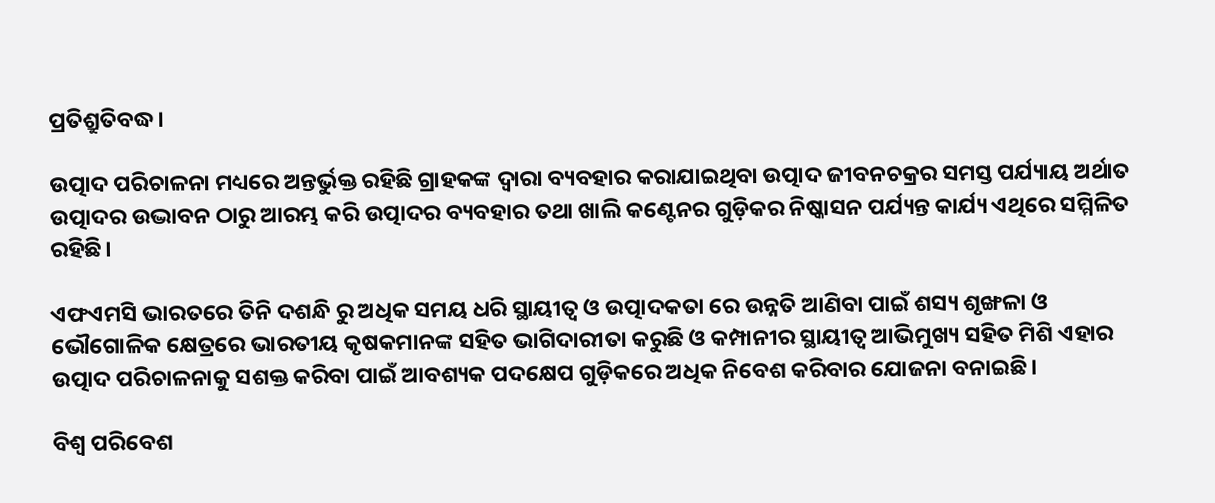ପ୍ରତିଶ୍ରୁତିବଦ୍ଧ।

ଉତ୍ପାଦ ପରିଚାଳନା ମଧ୍ୟରେ ଅନ୍ତର୍ଭୁକ୍ତ ରହିଛି ଗ୍ରାହକଙ୍କ ଦ୍ୱାରା ବ୍ୟବହାର କରାଯାଇଥିବା ଉତ୍ପାଦ ଜୀବନଚକ୍ରର ସମସ୍ତ ପର୍ଯ୍ୟାୟ ଅର୍ଥାତ ଉତ୍ପାଦର ଉଦ୍ଭାବନ ଠାରୁ ଆରମ୍ଭ କରି ଉତ୍ପାଦର ବ୍ୟବହାର ତଥା ଖାଲି କଣ୍ଟେନର ଗୁଡ଼ିକର ନିଷ୍କାସନ ପର୍ଯ୍ୟନ୍ତ କାର୍ଯ୍ୟ ଏଥିରେ ସମ୍ମିଳିତ ରହିଛି।

ଏଫଏମସି ଭାରତରେ ତିନି ଦଶନ୍ଧି ରୁ ଅଧିକ ସମୟ ଧରି ସ୍ଥାୟୀତ୍ଵ ଓ ଉତ୍ପାଦକତା ରେ ଉନ୍ନତି ଆଣିବା ପାଇଁ ଶସ୍ୟ ଶୃଙ୍ଖଳା ଓ ଭୌଗୋଳିକ କ୍ଷେତ୍ରରେ ଭାରତୀୟ କୃଷକମାନଙ୍କ ସହିତ ଭାଗିଦାରୀତା କରୁଛି ଓ କମ୍ପାନୀର ସ୍ଥାୟୀତ୍ଵ ଆଭିମୁଖ୍ୟ ସହିତ ମିଶି ଏହାର ଉତ୍ପାଦ ପରିଚାଳନାକୁ ସଶକ୍ତ କରିବା ପାଇଁ ଆବଶ୍ୟକ ପଦକ୍ଷେପ ଗୁଡ଼ିକରେ ଅଧିକ ନିବେଶ କରିବାର ଯୋଜନା ବନାଇଛି।

ବିଶ୍ୱ ପରିବେଶ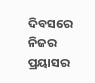ଦିବସରେ ନିଜର ପ୍ରୟାସର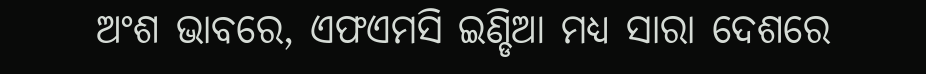ଅଂଶ ଭାବରେ, ଏଫଏମସି ଇଣ୍ଡିଆ ମଧ୍ୟ ସାରା ଦେଶରେ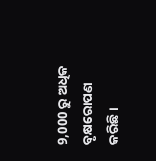9,000 ରୁ ଅଧିକ ବୃକ୍ଷରୋପଣ କରିଛି।